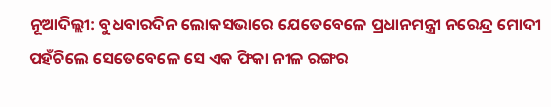ନୂଆଦିଲ୍ଲୀ: ବୁଧବାରଦିନ ଲୋକସଭାରେ ଯେତେବେଳେ ପ୍ରଧାନମନ୍ତ୍ରୀ ନରେନ୍ଦ୍ର ମୋଦୀ ପହଁଚିଲେ ସେତେବେଳେ ସେ ଏକ ଫିକା ନୀଳ ରଙ୍ଗର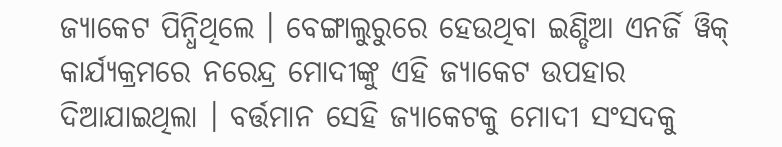ଜ୍ୟାକେଟ ପିନ୍ଧିଥିଲେ । ବେଙ୍ଗାଲୁରୁରେ ହେଉଥିବା ଇଣ୍ଡିଆ ଏନର୍ଜି ୱିକ୍ କାର୍ଯ୍ୟକ୍ରମରେ ନରେନ୍ଦ୍ର ମୋଦୀଙ୍କୁ ଏହି ଜ୍ୟାକେଟ ଉପହାର ଦିଆଯାଇଥିଲା । ବର୍ତ୍ତମାନ ସେହି ଜ୍ୟାକେଟକୁ ମୋଦୀ ସଂସଦକୁ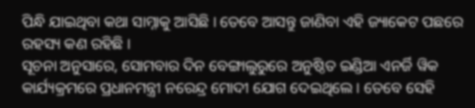ପିନ୍ଧି ଯାଇଥିବା କଥା ସାମ୍ନାକୁ ଆସିଛି । ତେବେ ଆସନ୍ତୁ ଜାଣିବା ଏହି ଜ୍ୟାକେଟ ପଛରେ ରହସ୍ୟ କଣ ରହିଛି ।
ସୂଚନା ଅନୁସାରେ, ସୋମବାର ଦିନ ବେଙ୍ଗାଲୁରୁରେ ଅନୁଷ୍ଠିତ ଇଣ୍ଡିଆ ଏନର୍ଜି ୱିକ କାର୍ଯ୍ୟକ୍ରମରେ ପ୍ରଧାନମନ୍ତ୍ରୀ ନରେନ୍ଦ୍ର ମୋଦୀ ଯୋଗ ଦେଇଥିଲେ । ତେବେ ସେହି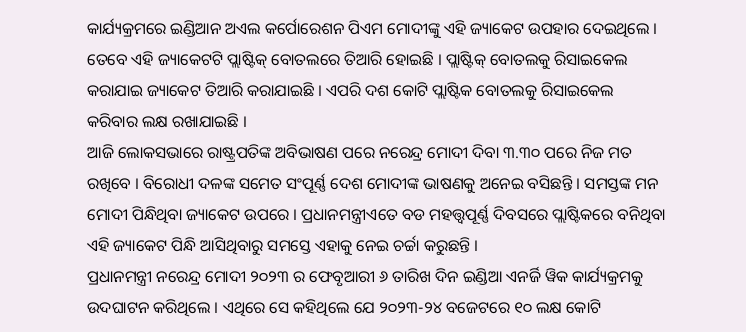କାର୍ଯ୍ୟକ୍ରମରେ ଇଣ୍ଡିଆନ ଅଏଲ କର୍ପୋରେଶନ ପିଏମ ମୋଦୀଙ୍କୁ ଏହି ଜ୍ୟାକେଟ ଉପହାର ଦେଇଥିଲେ । ତେବେ ଏହି ଜ୍ୟାକେଟଟି ପ୍ଲାଷ୍ଟିକ୍ ବୋତଲରେ ତିଆରି ହୋଇଛି । ପ୍ଲାଷ୍ଟିକ୍ ବୋତଲକୁ ରିସାଇକେଲ କରାଯାଇ ଜ୍ୟାକେଟ ତିଆରି କରାଯାଇଛି । ଏପରି ଦଶ କୋଟି ପ୍ଲାଷ୍ଟିକ ବୋତଲକୁ ରିସାଇକେଲ କରିବାର ଲକ୍ଷ ରଖାଯାଇଛି ।
ଆଜି ଲୋକସଭାରେ ରାଷ୍ଟ୍ରପତିଙ୍କ ଅବିଭାଷଣ ପରେ ନରେନ୍ଦ୍ର ମୋଦୀ ଦିବା ୩.୩୦ ପରେ ନିଜ ମତ ରଖିବେ । ବିରୋଧୀ ଦଳଙ୍କ ସମେତ ସଂପୂର୍ଣ୍ଣ ଦେଶ ମୋଦୀଙ୍କ ଭାଷଣକୁ ଅନେଇ ବସିଛନ୍ତି । ସମସ୍ତଙ୍କ ମନ ମୋଦୀ ପିନ୍ଧିଥିବା ଜ୍ୟାକେଟ ଉପରେ । ପ୍ରଧାନମନ୍ତ୍ରୀଏତେ ବଡ ମହତ୍ତ୍ୱପୂର୍ଣ୍ଣ ଦିବସରେ ପ୍ଲାଷ୍ଟିକରେ ବନିଥିବା ଏହି ଜ୍ୟାକେଟ ପିନ୍ଧି ଆସିଥିବାରୁ ସମସ୍ତେ ଏହାକୁ ନେଇ ଚର୍ଚ୍ଚା କରୁଛନ୍ତି ।
ପ୍ରଧାନମନ୍ତ୍ରୀ ନରେନ୍ଦ୍ର ମୋଦୀ ୨୦୨୩ ର ଫେବୃଆରୀ ୬ ତାରିଖ ଦିନ ଇଣ୍ଡିଆ ଏନର୍ଜି ୱିକ କାର୍ଯ୍ୟକ୍ରମକୁ ଉଦଘାଟନ କରିଥିଲେ । ଏଥିରେ ସେ କହିଥିଲେ ଯେ ୨୦୨୩-୨୪ ବଜେଟରେ ୧୦ ଲକ୍ଷ କୋଟି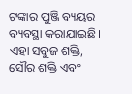ଟଙ୍କାର ପୁଞ୍ଜି ବ୍ୟୟର ବ୍ୟବସ୍ଥା କରାଯାଇଛି। ଏହା ସବୁଜ ଶକ୍ତି, ସୌର ଶକ୍ତି ଏବଂ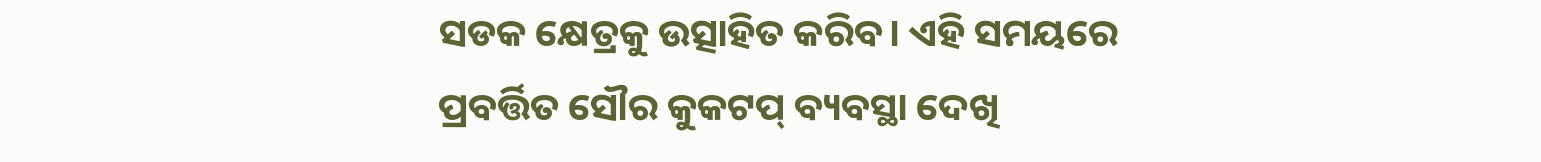ସଡକ କ୍ଷେତ୍ରକୁ ଉତ୍ସାହିତ କରିବ। ଏହି ସମୟରେ ପ୍ରବର୍ତ୍ତିତ ସୌର କୁକଟପ୍ ବ୍ୟବସ୍ଥା ଦେଖି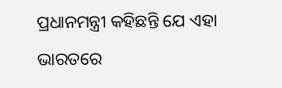ପ୍ରଧାନମନ୍ତ୍ରୀ କହିଛନ୍ତି ଯେ ଏହା ଭାରତରେ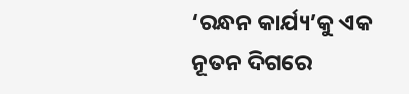‘ରନ୍ଧନ କାର୍ଯ୍ୟ’କୁ ଏକ ନୂତନ ଦିଗରେ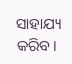ସାହାଯ୍ୟ କରିବ।